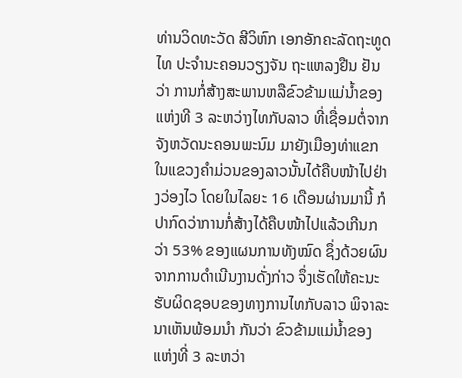ທ່ານວິດທະວັດ ສີວິຫົກ ເອກອັກຄະລັດຖະທູດໄທ ປະຈໍານະຄອນວຽງຈັນ ຖະແຫລງຢືນ ຢັນວ່າ ການກໍ່ສ້າງສະພານຫລືຂົວຂ້າມແມ່ນໍ້າຂອງແຫ່ງທີ 3 ລະຫວ່າງໄທກັບລາວ ທີ່ເຊື່ອມຕໍ່ຈາກຈັງຫວັດນະຄອນພະນົມ ມາຍັງເມືອງທ່າແຂກໃນແຂວງຄໍາມ່ວນຂອງລາວນັ້ນໄດ້ຄືບໜ້າໄປຢ່າງວ່ອງໄວ ໂດຍໃນໄລຍະ 16 ເດືອນຜ່ານມານີ້ ກໍປາກົດວ່າການກໍ່ສ້າງໄດ້ຄືບໜ້າໄປແລ້ວເກີນກວ່າ 53% ຂອງແຜນການທັງໝົດ ຊຶ່ງດ້ວຍຜົນຈາກການດໍາເນີນງານດັ່ງກ່າວ ຈຶ່ງເຮັດໃຫ້ຄະນະຮັບຜິດຊອບຂອງທາງການໄທກັບລາວ ພິຈາລະນາເຫັນພ້ອມນໍາ ກັນວ່າ ຂົວຂ້າມແມ່ນໍ້າຂອງແຫ່ງທີ່ 3 ລະຫວ່າ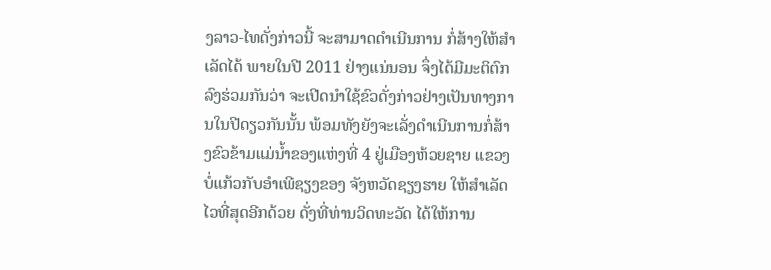ງລາວ-ໄທດັ່ງກ່າວນີ້ ຈະສາມາດດໍາເນີນການ ກໍ່ສ້າງໃຫ້ສໍາເລັດໄດ້ ພາຍໃນປີ 2011 ຢ່າງແນ່ນອນ ຈຶ່ງໄດ້ມີມະຕິຕົກລົງຮ່ວມກັນວ່າ ຈະເປີດນໍາໃຊ້ຂົວດັ່ງກ່າວຢ່າງເປັນທາງການໃນປີດຽວກັນນັ້ນ ພ້ອມທັງຍັງຈະເລັ່ງດໍາເນີນການກໍ່ສ້າງຂົວຂ້າມແມ່ນໍ້າຂອງແຫ່ງທີ່ 4 ຢູ່ເມືອງຫ້ວຍຊາຍ ແຂວງບໍ່ແກ້ວກັບອໍາເພີຊຽງຂອງ ຈັງຫວັດຊຽງຮາຍ ໃຫ້ສຳເລັດໄວທີ່ສຸດອີກດ້ວຍ ດັ່ງທີ່ທ່ານວິດທະວັດ ໄດ້ໃຫ້ການ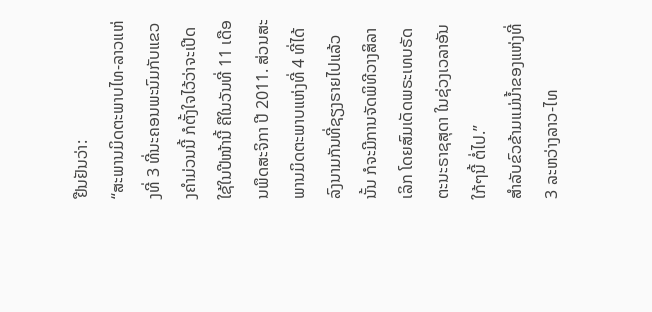ຢືນຢັນວ່າ:
“ສະພານມິດຕະພາບໄທ-ລາວແຫ່ງທີ່ 3 ທີ່ນະຄອນພະນົມກັບແຂວງຄໍາມ່ວນນີ້ ກໍຕັ້ງໃຈໄວ້ວ່າຈະເປີດໃຊ້ໃນປີໜ້ານີ້ ຄືໃນວັນທີ່ 11 ເດືອນພຶດສະຈິກາ ປີ 2011. ສ່ວນສະພານມິດຕະພາບແຫ່ງທີ່ 4 ທີ່ໄດ້ລົງນາມກັນທີ່ຊຽງຣາຍໄປແລ້ວນັ້ນ ກໍຈະມີການຈັດພິທີວາງສິລາເລິກ ໂດຍສົມເດັດພຣະເທບຣັດຕະນະຣາຊສຸດາ ໃນຊ່ວງເວລາອັນໃກ້ໆນີ້ ຕໍ່ໄປ.”
ສໍາລັບຂົວຂ້າມແມ່ນໍ້າຂອງແຫ່ງທີ່ 3 ລະຫວ່າງລາວ-ໄທ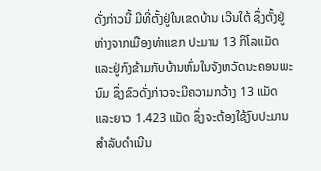ດັ່ງກ່າວນີ້ ມີທີ່ຕັ້ງຢູ່ໃນເຂດບ້ານ ເວີນໃຕ້ ຊຶ່ງຕັ້ງຢູ່ຫ່າງຈາກເມືອງທ່າແຂກ ປະມານ 13 ກິໂລແມັດ ແລະຢູ່ກົງຂ້າມກັບບ້ານຫົ່ມໃນຈັງຫວັດນະຄອນພະນົມ ຊຶ່ງຂົວດັ່ງກ່າວຈະມີຄວາມກວ້າງ 13 ແມັດ ແລະຍາວ 1.423 ແມັດ ຊຶ່ງຈະຕ້ອງໃຊ້ງົບປະມານສໍາລັບດໍາເນີນ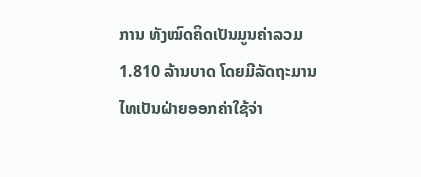ການ ທັງໝົດຄິດເປັນມູນຄ່າລວມ 1.810 ລ້ານບາດ ໂດຍມີລັດຖະມານໄທເປັນຝ່າຍອອກຄ່າໃຊ້ຈ່າ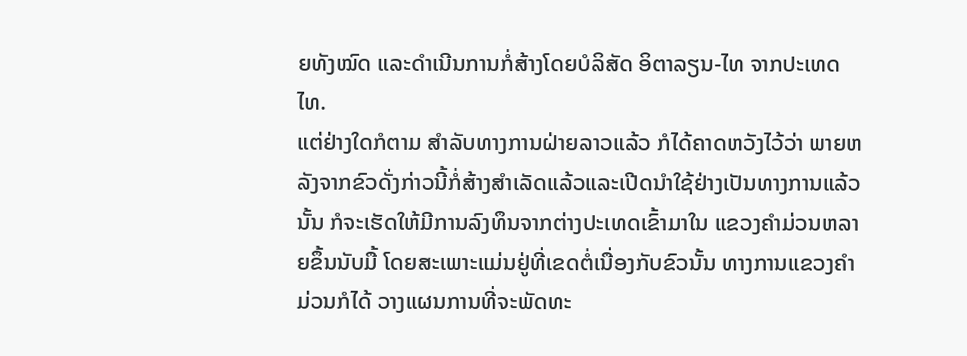ຍທັງໝົດ ແລະດໍາເນີນການກໍ່ສ້າງໂດຍບໍລິສັດ ອິຕາລຽນ-ໄທ ຈາກປະເທດໄທ.
ແຕ່ຢ່າງໃດກໍຕາມ ສໍາລັບທາງການຝ່າຍລາວແລ້ວ ກໍໄດ້ຄາດຫວັງໄວ້ວ່າ ພາຍຫລັງຈາກຂົວດັ່ງກ່າວນີ້ກໍ່ສ້າງສໍາເລັດແລ້ວແລະເປີດນໍາໃຊ້ຢ່າງເປັນທາງການແລ້ວນັ້ນ ກໍຈະເຮັດໃຫ້ມີການລົງທຶນຈາກຕ່າງປະເທດເຂົ້າມາໃນ ແຂວງຄໍາມ່ວນຫລາຍຂຶ້ນນັບມື້ ໂດຍສະເພາະແມ່ນຢູ່ທີ່ເຂດຕໍ່ເນື່ອງກັບຂົວນັ້ນ ທາງການແຂວງຄໍາມ່ວນກໍໄດ້ ວາງແຜນການທີ່ຈະພັດທະ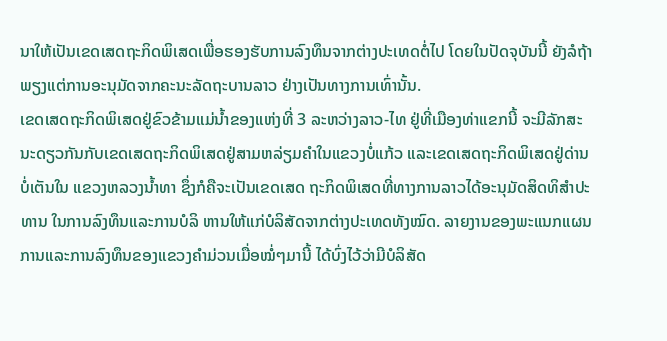ນາໃຫ້ເປັນເຂດເສດຖະກິດພິເສດເພື່ອຮອງຮັບການລົງທຶນຈາກຕ່າງປະເທດຕໍ່ໄປ ໂດຍໃນປັດຈຸບັນນີ້ ຍັງລໍຖ້າພຽງແຕ່ການອະນຸມັດຈາກຄະນະລັດຖະບານລາວ ຢ່າງເປັນທາງການເທົ່ານັ້ນ.
ເຂດເສດຖະກິດພິເສດຢູ່ຂົວຂ້າມແມ່ນໍ້າຂອງແຫ່ງທີ່ 3 ລະຫວ່າງລາວ-ໄທ ຢູ່ທີ່ເມືອງທ່າແຂກນີ້ ຈະມີລັກສະນະດຽວກັນກັບເຂດເສດຖະກິດພິເສດຢູ່ສາມຫລ່ຽມຄໍາໃນແຂວງບໍ່ແກ້ວ ແລະເຂດເສດຖະກິດພິເສດຢູ່ດ່ານບໍ່ເຕັນໃນ ແຂວງຫລວງນໍ້າທາ ຊຶ່ງກໍຄືຈະເປັນເຂດເສດ ຖະກິດພິເສດທີ່ທາງການລາວໄດ້ອະນຸມັດສິດທິສໍາປະທານ ໃນການລົງທຶນແລະການບໍລິ ຫານໃຫ້ແກ່ບໍລິສັດຈາກຕ່າງປະເທດທັງໝົດ. ລາຍງານຂອງພະແນກແຜນການແລະການລົງທຶນຂອງແຂວງຄໍາມ່ວນເມື່ອໝໍ່ໆມານີ້ ໄດ້ບົ່ງໄວ້ວ່າມີບໍລິສັດ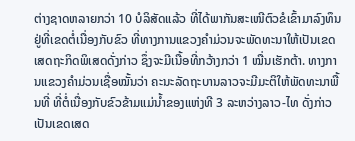ຕ່າງຊາດຫລາຍກວ່າ 10 ບໍລິສັດແລ້ວ ທີ່ໄດ້ພາກັນສະເໜີຕົວຂໍເຂົ້າມາລົງທຶນຢູ່ທີ່ເຂດຕໍ່ເນື່ອງກັບຂົວ ທີ່ທາງການແຂວງຄໍາມ່ວນຈະພັດທະນາໃຫ້ເປັນເຂດເສດຖະກິດພິເສດດັ່ງກ່າວ ຊຶ່ງຈະມີເນື້ອທີ່ກວ້າງກວ່າ 1 ໝື່ນເຮັກຕ້າ. ທາງການແຂວງຄໍາມ່ວນເຊື່ອໝັ້ນວ່າ ຄະນະລັດຖະບານລາວຈະມີມະຕິໃຫ້ພັດທະນາພື້ນທີ່ ທີ່ຕໍ່ເນື່ອງກັບຂົວຂ້າມແມ່ນໍ້າຂອງແຫ່ງທີ 3 ລະຫວ່າງລາວ-ໄທ ດັ່ງກ່າວ ເປັນເຂດເສດ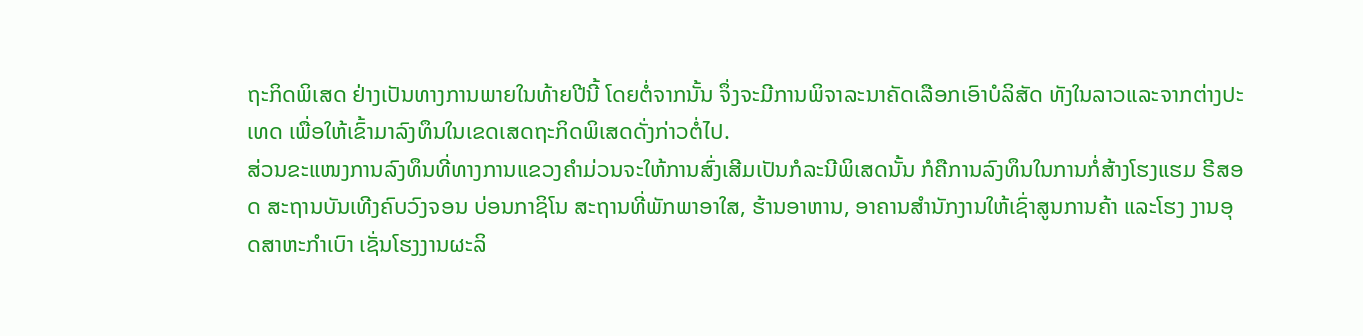ຖະກິດພິເສດ ຢ່າງເປັນທາງການພາຍໃນທ້າຍປີນີ້ ໂດຍຕໍ່ຈາກນັ້ນ ຈຶ່ງຈະມີການພິຈາລະນາຄັດເລືອກເອົາບໍລິສັດ ທັງໃນລາວແລະຈາກຕ່າງປະເທດ ເພື່ອໃຫ້ເຂົ້າມາລົງທຶນໃນເຂດເສດຖະກິດພິເສດດັ່ງກ່າວຕໍ່ໄປ.
ສ່ວນຂະແໜງການລົງທຶນທີ່ທາງການແຂວງຄໍາມ່ວນຈະໃຫ້ການສົ່ງເສີມເປັນກໍລະນີພິເສດນັ້ນ ກໍຄືການລົງທຶນໃນການກໍ່ສ້າງໂຮງແຮມ ຣີສອດ ສະຖານບັນເທີງຄົບວົງຈອນ ບ່ອນກາຊິໂນ ສະຖານທີ່ພັກພາອາໃສ, ຮ້ານອາຫານ, ອາຄານສໍານັກງານໃຫ້ເຊົ່າສູນການຄ້າ ແລະໂຮງ ງານອຸດສາຫະກໍາເບົາ ເຊັ່ນໂຮງງານຜະລິ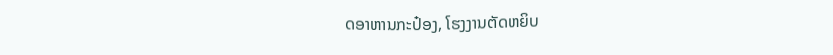ດອາຫານກະປ໋ອງ, ໂຮງງານຕັດຫຍິບ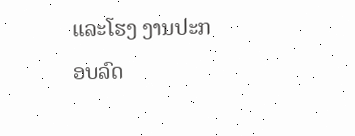ແລະໂຮງ ງານປະກອບລົດ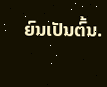ຍົນເປັນຕົ້ນ.